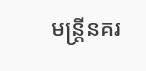មន្រ្តីនគរ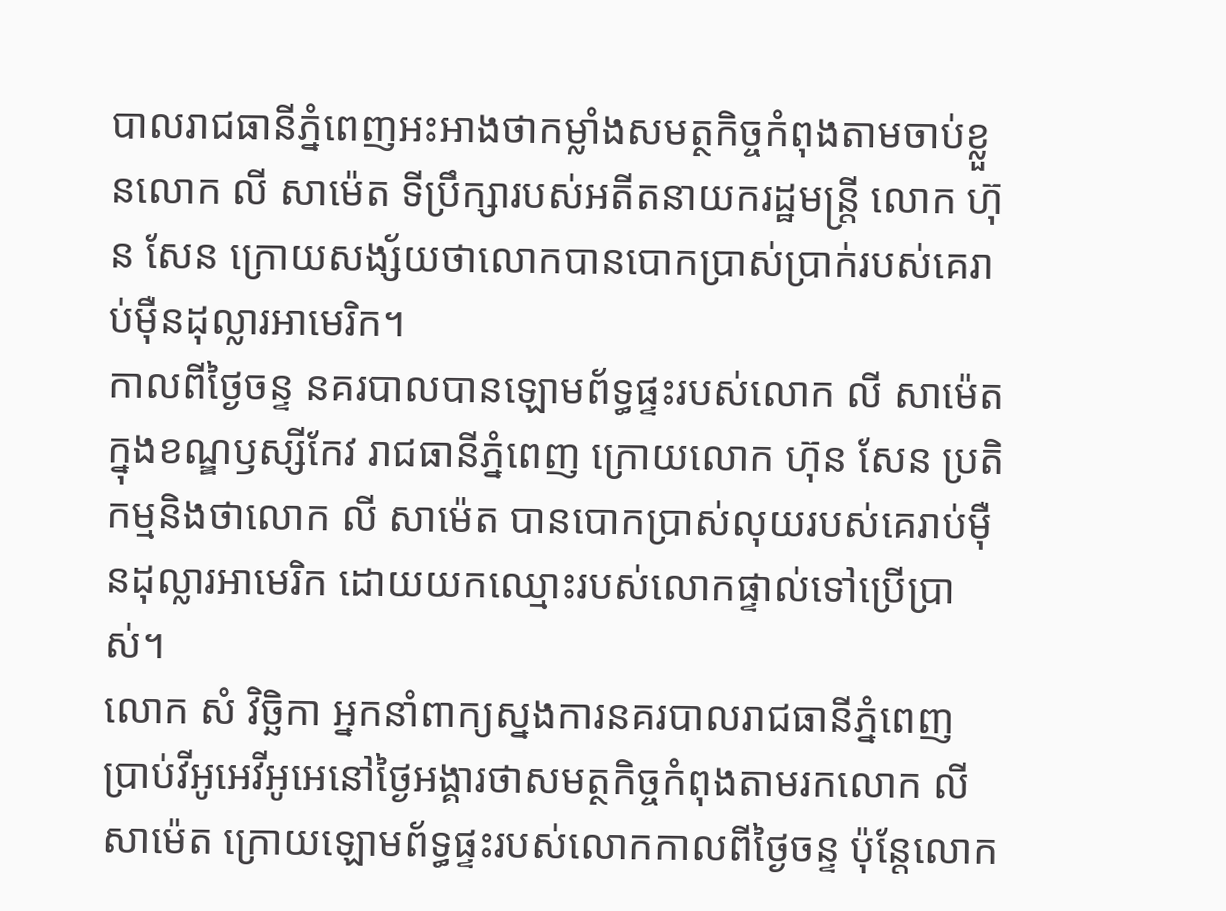បាលរាជធានីភ្នំពេញអះអាងថាកម្លាំងសមត្ថកិច្ចកំពុងតាមចាប់ខ្លួនលោក លី សាម៉េត ទីប្រឹក្សារបស់អតីតនាយករដ្ឋមន្រ្តី លោក ហ៊ុន សែន ក្រោយសង្ស័យថាលោកបានបោកប្រាស់ប្រាក់របស់គេរាប់ម៉ឺនដុល្លារអាមេរិក។
កាលពីថ្ងៃចន្ទ នគរបាលបានឡោមព័ទ្ធផ្ទះរបស់លោក លី សាម៉េតក្នុងខណ្ឌឫស្សីកែវ រាជធានីភ្នំពេញ ក្រោយលោក ហ៊ុន សែន ប្រតិកម្មនិងថាលោក លី សាម៉េត បានបោកប្រាស់លុយរបស់គេរាប់ម៉ឺនដុល្លារអាមេរិក ដោយយកឈ្មោះរបស់លោកផ្ទាល់ទៅប្រើប្រាស់។
លោក សំ វិច្ឆិកា អ្នកនាំពាក្យស្នងការនគរបាលរាជធានីភ្នំពេញ ប្រាប់វីអូអេវីអូអេនៅថ្ងៃអង្គារថាសមត្ថកិច្ចកំពុងតាមរកលោក លី សាម៉េត ក្រោយឡោមព័ទ្ធផ្ទះរបស់លោកកាលពីថ្ងៃចន្ទ ប៉ុន្តែលោក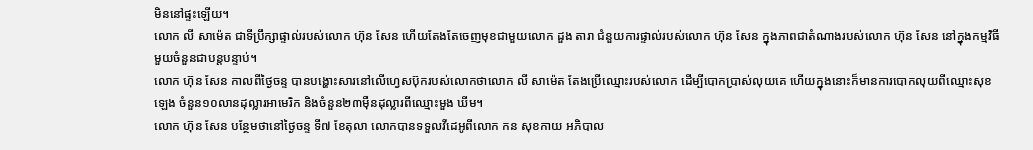មិននៅផ្ទះឡើយ។
លោក លី សាម៉េត ជាទីប្រឹក្សាផ្ទាល់របស់លោក ហ៊ុន សែន ហើយតែងតែចេញមុខជាមួយលោក ដួង តារា ជំនួយការផ្ទាល់របស់លោក ហ៊ុន សែន ក្នុងភាពជាតំណាងរបស់លោក ហ៊ុន សែន នៅក្នុងកម្មវិធីមួយចំនួនជាបន្តបន្ទាប់។
លោក ហ៊ុន សែន កាលពីថ្ងៃចន្ទ បានបង្ហោះសារនៅលើហ្វេសប៊ុករបស់លោកថាលោក លី សាម៉េត តែងប្រើឈ្មោះរបស់លោក ដើម្បីបោកប្រាស់លុយគេ ហើយក្នុងនោះក៏មានការបោកលុយពីឈ្មោះសុខ ឡេង ចំនួន១០លានដុល្លារអាមេរិក និងចំនួន២៣ម៉ឺនដុល្លារពីឈ្មោះមួង ឃីម។
លោក ហ៊ុន សែន បន្ថែមថានៅថ្ងៃចន្ទ ទី៧ ខែតុលា លោកបានទទួលវីដេអូពីលោក កន សុខកាយ អភិបាល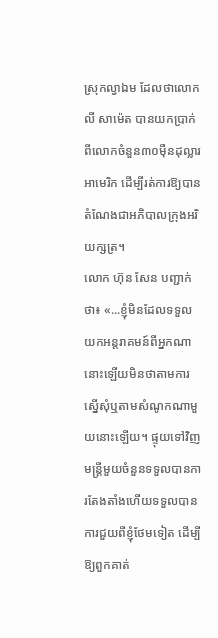ស្រុកល្វាឯម ដែលថាលោក លី សាម៉េត បានយកប្រាក់ពីលោកចំនួន៣០ម៉ឺនដុល្លារអាមេរិក ដើម្បីរត់ការឱ្យបានតំណែងជាអភិបាលក្រុងអរិយក្សត្រ។
លោក ហ៊ុន សែន បញ្ជាក់ថា៖ «...ខ្ញុំមិនដែលទទួលយកអន្តរាគមន៍ពីអ្នកណានោះឡើយមិនថាតាមការស្នើសុំឬតាមសំណូកណាមួយនោះឡើយ។ ផ្ទុយទៅវិញ មន្ត្រីមួយចំនួនទទួលបានការតែងតាំងហើយទទួលបានការជួយពីខ្ញុំថែមទៀត ដើម្បីឱ្យពួកគាត់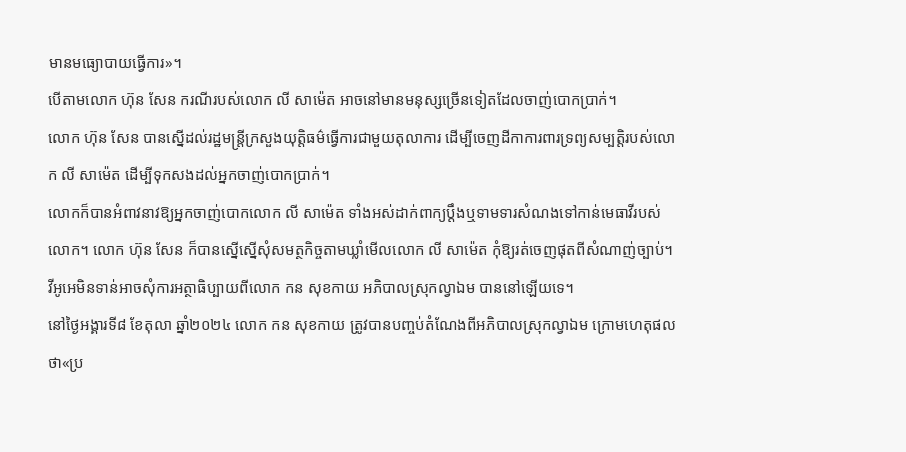មានមធ្យោបាយធ្វើការ»។
បើតាមលោក ហ៊ុន សែន ករណីរបស់លោក លី សាម៉េត អាចនៅមានមនុស្សច្រើនទៀតដែលចាញ់បោកប្រាក់។
លោក ហ៊ុន សែន បានស្នើដល់រដ្ឋមន្ត្រីក្រសួងយុត្តិធម៌ធ្វើការជាមួយតុលាការ ដើម្បីចេញដីកាការពារទ្រព្យសម្បត្តិរបស់លោក លី សាម៉េត ដើម្បីទុកសងដល់អ្នកចាញ់បោកប្រាក់។
លោកក៏បានអំពាវនាវឱ្យអ្នកចាញ់បោកលោក លី សាម៉េត ទាំងអស់ដាក់ពាក្យប្តឹងឬទាមទារសំណងទៅកាន់មេធាវីរបស់លោក។ លោក ហ៊ុន សែន ក៏បានស្នើស្នើសុំសមត្ថកិច្ចតាមឃ្លាំមើលលោក លី សាម៉េត កុំឱ្យរត់ចេញផុតពីសំណាញ់ច្បាប់។
វីអូអេមិនទាន់អាចសុំការអត្ថាធិប្បាយពីលោក កន សុខកាយ អភិបាលស្រុកល្វាឯម បាននៅឡើយទេ។
នៅថ្ងៃអង្គារទី៨ ខែតុលា ឆ្នាំ២០២៤ លោក កន សុខកាយ ត្រូវបានបញ្ចប់តំណែងពីអភិបាលស្រុកល្វាឯម ក្រោមហេតុផលថា«ប្រ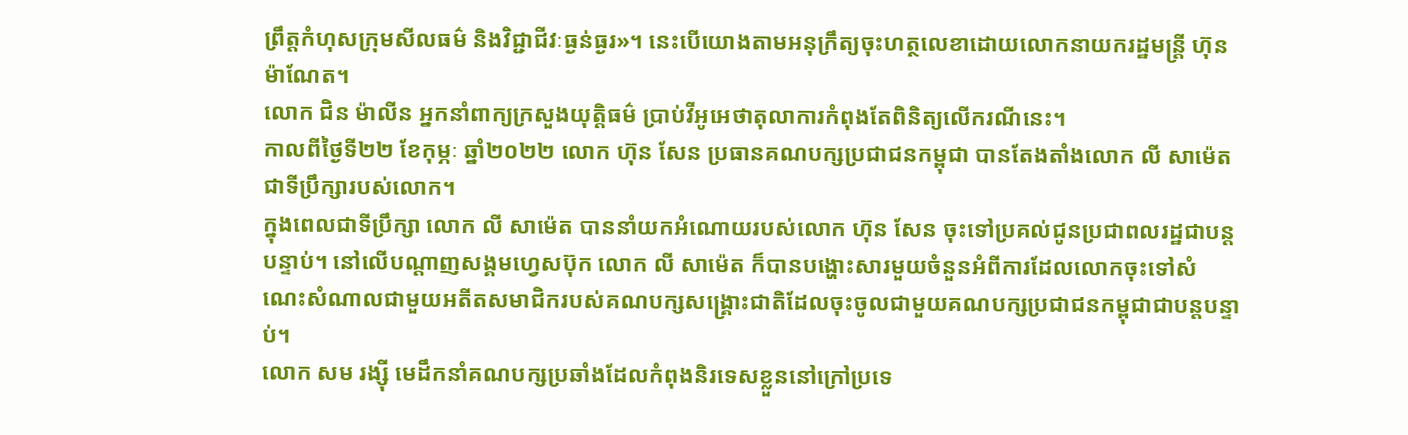ព្រឹត្តកំហុសក្រុមសីលធម៌ និងវិជ្ជាជីវៈធ្ងន់ធ្ងរ»។ នេះបើយោងតាមអនុក្រឹត្យចុះហត្ថលេខាដោយលោកនាយករដ្ឋមន្ត្រី ហ៊ុន ម៉ាណែត។
លោក ជិន ម៉ាលីន អ្នកនាំពាក្យក្រសួងយុត្តិធម៌ ប្រាប់វីអូអេថាតុលាការកំពុងតែពិនិត្យលើករណីនេះ។
កាលពីថ្ងៃទី២២ ខែកុម្ភៈ ឆ្នាំ២០២២ លោក ហ៊ុន សែន ប្រធានគណបក្សប្រជាជនកម្ពុជា បានតែងតាំងលោក លី សាម៉េត ជាទីប្រឹក្សារបស់លោក។
ក្នុងពេលជាទីប្រឹក្សា លោក លី សាម៉េត បាននាំយកអំណោយរបស់លោក ហ៊ុន សែន ចុះទៅប្រគល់ជូនប្រជាពលរដ្ឋជាបន្តបន្ទាប់។ នៅលើបណ្តាញសង្គមហ្វេសប៊ុក លោក លី សាម៉េត ក៏បានបង្ហោះសារមួយចំនួនអំពីការដែលលោកចុះទៅសំណេះសំណាលជាមួយអតីតសមាជិករបស់គណបក្សសង្រ្គោះជាតិដែលចុះចូលជាមួយគណបក្សប្រជាជនកម្ពុជាជាបន្តបន្ទាប់។
លោក សម រង្ស៊ី មេដឹកនាំគណបក្សប្រឆាំងដែលកំពុងនិរទេសខ្លួននៅក្រៅប្រទេ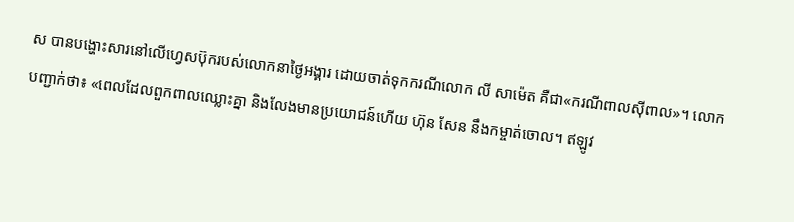ស បានបង្ហោះសារនៅលើហ្វេសប៊ុករបស់លោកនាថ្ងៃអង្គារ ដោយចាត់ទុកករណីលោក លី សាម៉េត គឺជា«ករណីពាលស៊ីពាល»។ លោកបញ្ជាក់ថា៖ «ពេលដែលពួកពាលឈ្លោះគ្នា និងលែងមានប្រយោជន៍ហើយ ហ៊ុន សែន នឹងកម្ចាត់ចោល។ ឥឡូវ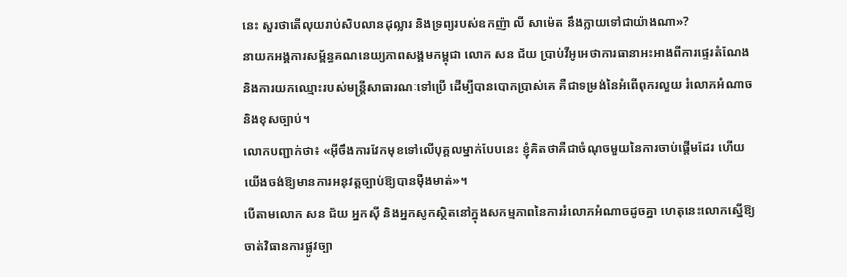នេះ សួរថាតើលុយរាប់សិបលានដុល្លារ និងទ្រព្យរបស់ឧកញ៉ា លី សាម៉េត នឹងក្លាយទៅជាយ៉ាងណា»?
នាយកអង្គការសម្ព័ន្ធគណនេយ្យភាពសង្គមកម្ពុជា លោក សន ជ័យ ប្រាប់វីអូអេថាការធានាអះអាងពីការផ្ទេរតំណែង និងការយកឈ្មោះរបស់មន្ត្រីសាធារណៈទៅប្រើ ដើម្បីបានបោកប្រាស់គេ គឺជាទម្រង់នៃអំពើពុករលួយ រំលោភអំណាច និងខុសច្បាប់។
លោកបញ្ជាក់ថា៖ «អ៊ីចឹងការវែកមុខទៅលើបុគ្គលម្នាក់បែបនេះ ខ្ញុំគិតថាគឺជាចំណុចមួយនៃការចាប់ផ្តើមដែរ ហើយយើងចង់ឱ្យមានការអនុវត្តច្បាប់ឱ្យបានម៉ឺងមាត់»។
បើតាមលោក សន ជ័យ អ្នកស៊ី និងអ្នកសូកស្ថិតនៅក្នុងសកម្មភាពនៃការរំលោភអំណាចដូចគ្នា ហេតុនេះលោកស្នើឱ្យចាត់វិធានការផ្លូវច្បា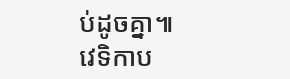ប់ដូចគ្នា៕
វេទិកាប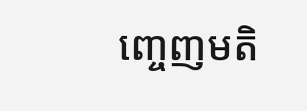ញ្ចេញមតិ